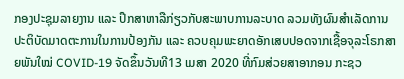ກອງປະຊຸມລາຍງານ ແລະ ປຶກສາຫາລືກ່ຽວກັບສະພາບການລະບາດ ລວມທັງຜົນສຳເລັດການປະຕິບັດມາດຕະການໃນການປ້ອງກັນ ແລະ ຄວບຄຸມພະຍາດອັກເສບປອດຈາກເຊື້ອຈຸລະໂຣກສາຍພັນໃໝ່ COVID-19 ຈັດຂຶ້ນວັນທີ13 ເມສາ 2020 ທີ່ກົມສ່ວຍສາອາກອນ ກະຊວ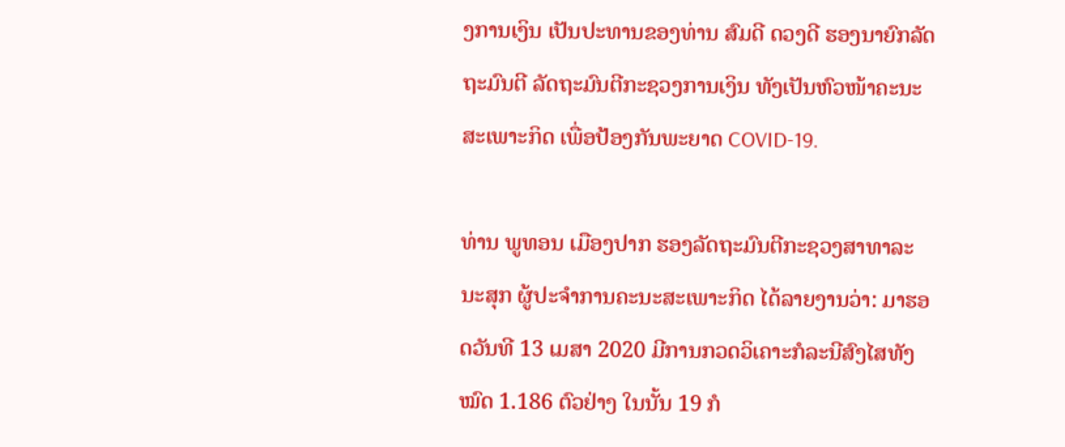ງການເງິນ ເປັນປະທານຂອງທ່ານ ສົມດີ ດວງດີ ຮອງນາຍົກລັດຖະມົນຕີ ລັດຖະມົນຕີກະຊວງການເງິນ ທັງເປັນຫົວໜ້າຄະນະສະເພາະກິດ ເພື່ອປ້ອງກັນພະຍາດ COVID-19.

ທ່ານ ພູທອນ ເມືອງປາກ ຮອງລັດຖະມົນຕີກະຊວງສາທາລະນະສຸກ ຜູ້ປະຈຳການຄະນະສະເພາະກິດ ໄດ້ລາຍງານວ່າ: ມາຮອດວັນທີ 13 ເມສາ 2020 ມີການກວດວິເຄາະກໍລະນີສົງໄສທັງໝົດ 1.186 ຕົວຢ່າງ ໃນນັ້ນ 19 ກໍ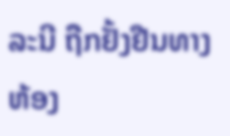ລະນີ ຖືກຢັ້ງຢືນທາງຫ້ອງ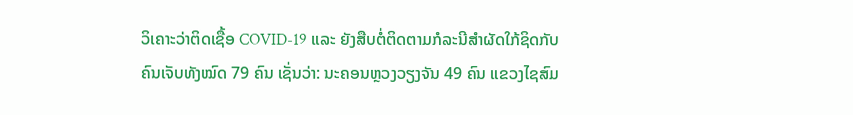ວິເຄາະວ່າຕິດເຊື້ອ COVID-19 ແລະ ຍັງສືບຕໍ່ຕິດຕາມກໍລະນີສຳຜັດໃກ້ຊິດກັບຄົນເຈັບທັງໝົດ 79 ຄົນ ເຊັ່ນວ່າ: ນະຄອນຫຼວງວຽງຈັນ 49 ຄົນ ແຂວງໄຊສົມ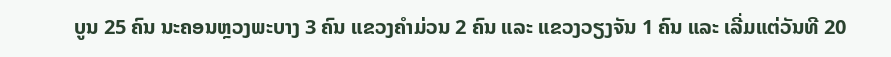ບູນ 25 ຄົນ ນະຄອນຫຼວງພະບາງ 3 ຄົນ ແຂວງຄຳມ່ວນ 2 ຄົນ ແລະ ແຂວງວຽງຈັນ 1 ຄົນ ແລະ ເລີ່ມແຕ່ວັນທີ 20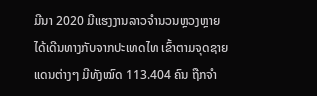ມີນາ 2020 ມີແຮງງານລາວຈຳນວນຫຼວງຫຼາຍ ໄດ້ເດີນທາງກັບຈາກປະເທດໄທ ເຂົ້າຕາມຈຸດຊາຍແດນຕ່າງໆ ມີທັງໝົດ 113.404 ຄົນ ຖືກຈຳ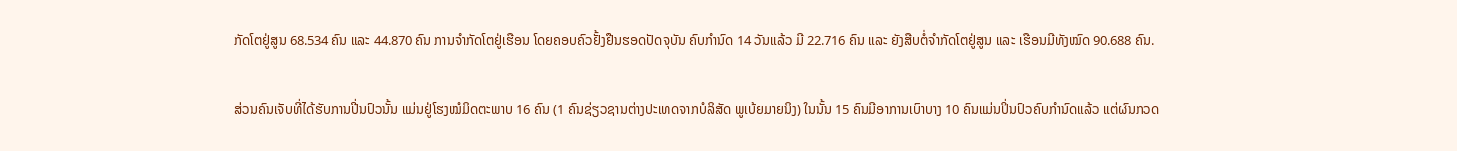ກັດໂຕຢູ່ສູນ 68.534 ຄົນ ແລະ 44.870 ຄົນ ການຈຳກັດໂຕຢູ່ເຮືອນ ໂດຍຄອບຄົວຢັ້ງຢືນຮອດປັດຈຸບັນ ຄົບກຳນົດ 14 ວັນແລ້ວ ມີ 22.716 ຄົນ ແລະ ຍັງສືບຕໍ່ຈຳກັດໂຕຢູ່ສູນ ແລະ ເຮືອນມີທັງໝົດ 90.688 ຄົນ.

ສ່ວນຄົນເຈັບທີ່ໄດ້ຮັບການປີ່ນປົວນັ້ນ ແມ່ນຢູ່ໂຮງໝໍມິດຕະພາບ 16 ຄົນ (1 ຄົນຊ່ຽວຊານຕ່າງປະເທດຈາກບໍລິສັດ ພູເບ້ຍມາຍນິງ) ໃນນັ້ນ 15 ຄົນມີອາການເບົາບາງ 10 ຄົນແມ່ນປິ່ນປົວຄົບກຳນົດແລ້ວ ແຕ່ຜົນກວດ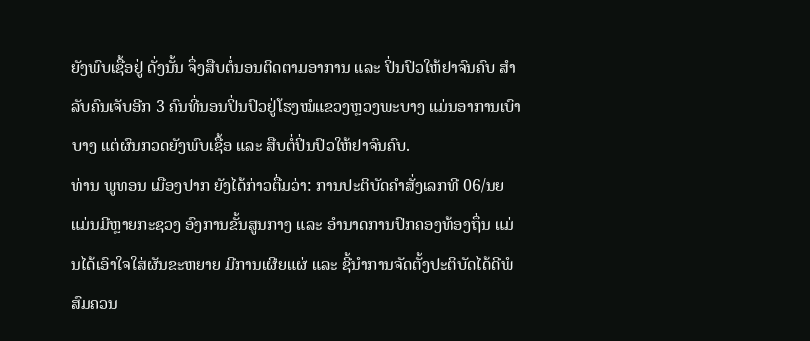ຍັງພົບເຊື້ອຢູ່ ດັ່ງນັ້ນ ຈຶ່ງສືບຕໍ່ນອນຕິດຕາມອາການ ແລະ ປິ່ນປົວໃຫ້ຢາຈົນຄົບ ສຳລັບຄົນເຈັບອີກ 3 ຄົນທີ່ນອນປິ່ນປົວຢູ່ໂຮງໝໍແຂວງຫຼວງພະບາງ ແມ່ນອາການເບົາບາງ ແຕ່ຜົນກວດຍັງພົບເຊື້ອ ແລະ ສືບຕໍ່ປິ່ນປົວໃຫ້ຢາຈົນຄົບ.
ທ່ານ ພູທອນ ເມືອງປາກ ຍັງໄດ້ກ່າວຕື່ມວ່າ: ການປະຕິບັດຄຳສັ່ງເລກທີ 06/ນຍ ແມ່ນມີຫຼາຍກະຊວງ ອົງການຂັ້ນສູນກາງ ແລະ ອຳນາດການປົກຄອງທ້ອງຖຶ່ນ ແມ່ນໄດ້ເອົາໃຈໃສ່ຜັນຂະຫຍາຍ ມີການເຜີຍແຜ່ ແລະ ຊີ້ນຳການຈັດຕັ້ງປະຕິບັດໄດ້ດີພໍສົມຄວນ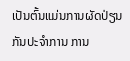ເປັນຕົ້ນແມ່ນການຜັດປ່ຽນກັນປະຈຳການ ການ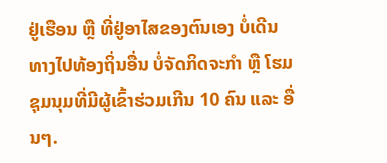ຢູ່ເຮືອນ ຫຼື ທີ່ຢູ່ອາໄສຂອງຕົນເອງ ບໍ່ເດີນທາງໄປທ້ອງຖິ່ນອື່ນ ບໍ່ຈັດກິດຈະກຳ ຫຼື ໂຮມຊຸມນຸມທີ່ມີຜູ້ເຂົ້າຮ່ວມເກີນ 10 ຄົນ ແລະ ອື່ນໆ.